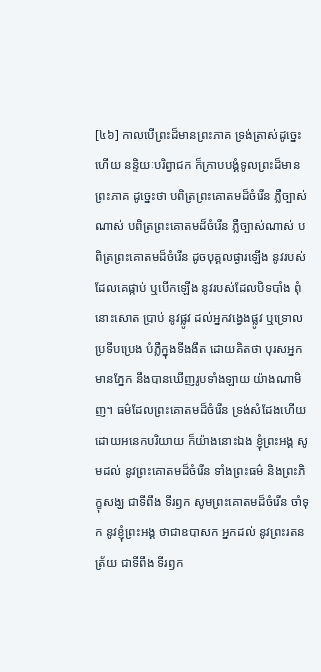[៤៦] កាលបើព្រះដ៏មានព្រះភាគ ទ្រង់ត្រាស់ដូច្នេះហើយ នន្ទិយៈបរិព្វាជក ក៏ក្រាបបង្គំទូលព្រះដ៏មានព្រះភាគ ដូច្នេះថា បពិត្រព្រះគោតមដ៏ចំរើន ភ្លឺច្បាស់ណាស់ បពិត្រព្រះគោតមដ៏ចំរើន ភ្លឺច្បាស់ណាស់ បពិត្រព្រះគោតមដ៏ចំរើន ដូចបុគ្គលផ្ងារឡើង នូវរបស់ ដែលគេផ្កាប់ ឬបើកឡើង នូវរបស់ដែលបិទបាំង ពុំនោះសោត ប្រាប់ នូវផ្លូវ ដល់អ្នកវង្វេងផ្លូវ ឬទ្រោលប្រទីបប្រេង បំភ្លឺក្នុងទីងងឹត ដោយគិតថា បុរសអ្នកមានភ្នែក នឹងបានឃើញរូបទាំងឡាយ យ៉ាងណាមិញ។ ធម៌ដែលព្រះគោតមដ៏ចំរើន ទ្រង់សំដែងហើយ ដោយអនេកបរិយាយ ក៏យ៉ាងនោះឯង ខ្ញុំព្រះអង្គ សូមដល់ នូវព្រះគោតមដ៏ចំរើន ទាំងព្រះធម៌ និងព្រះភិក្ខុសង្ឃ ជាទីពឹង ទីរឭក សូមព្រះគោតមដ៏ចំរើន ចាំទុក នូវខ្ញុំព្រះអង្គ ថាជាឧបាសក អ្នកដល់ នូវព្រះរតនត្រ័យ ជាទីពឹង ទីរឭក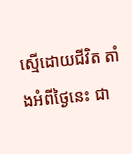ស្មើដោយជីវិត តាំងអំពីថ្ងៃនេះ ជា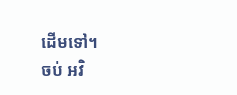ដើមទៅ។
ចប់ អវិ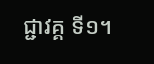ជ្ជាវគ្គ ទី១។